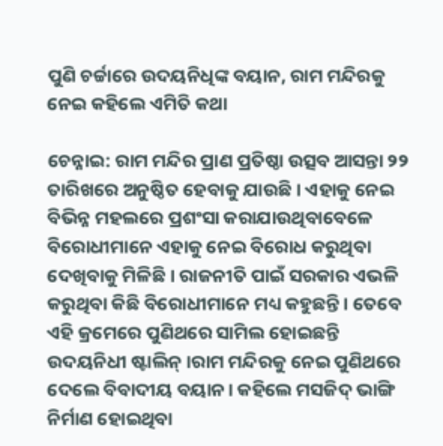ପୁଣି ଚର୍ଚ୍ଚାରେ ଉଦୟନିଧିଙ୍କ ବୟାନ, ରାମ ମନ୍ଦିରକୁ ନେଇ କହିଲେ ଏମିତି କଥା

ଚେନ୍ନାଇ: ରାମ ମନ୍ଦିର ପ୍ରାଣ ପ୍ରତିଷ୍ଠା ଉତ୍ସବ ଆସନ୍ତା ୨୨ ତାରିଖରେ ଅନୁଷ୍ଠିତ ହେବାକୁ ଯାଉଛି । ଏହାକୁ ନେଇ ବିଭିନ୍ନ ମହଲରେ ପ୍ରଶଂସା କରାଯାଉଥିବାବେଳେ ବିରୋଧୀମାନେ ଏହାକୁ ନେଇ ବିରୋଧ କରୁଥିବା ଦେଖିବାକୁ ମିଳିଛି । ରାଜନୀତି ପାଇଁ ସରକାର ଏଭଳି କରୁଥିବା କିଛି ବିରୋଧୀମାନେ ମଧ୍ୟ କହୁଛନ୍ତି । ତେବେ ଏହି କ୍ରମେରେ ପୁଣିଥରେ ସାମିଲ ହୋଇଛନ୍ତି ଉଦୟନିଧୀ ଷ୍ଟାଲିନ୍ ।ରାମ ମନ୍ଦିରକୁ ନେଇ ପୁଣିଥରେ ଦେଲେ ବିବାଦୀୟ ବୟାନ। କହିଲେ ମସଜିଦ୍ ଭାଙ୍ଗି ନିର୍ମାଣ ହୋଇଥିବା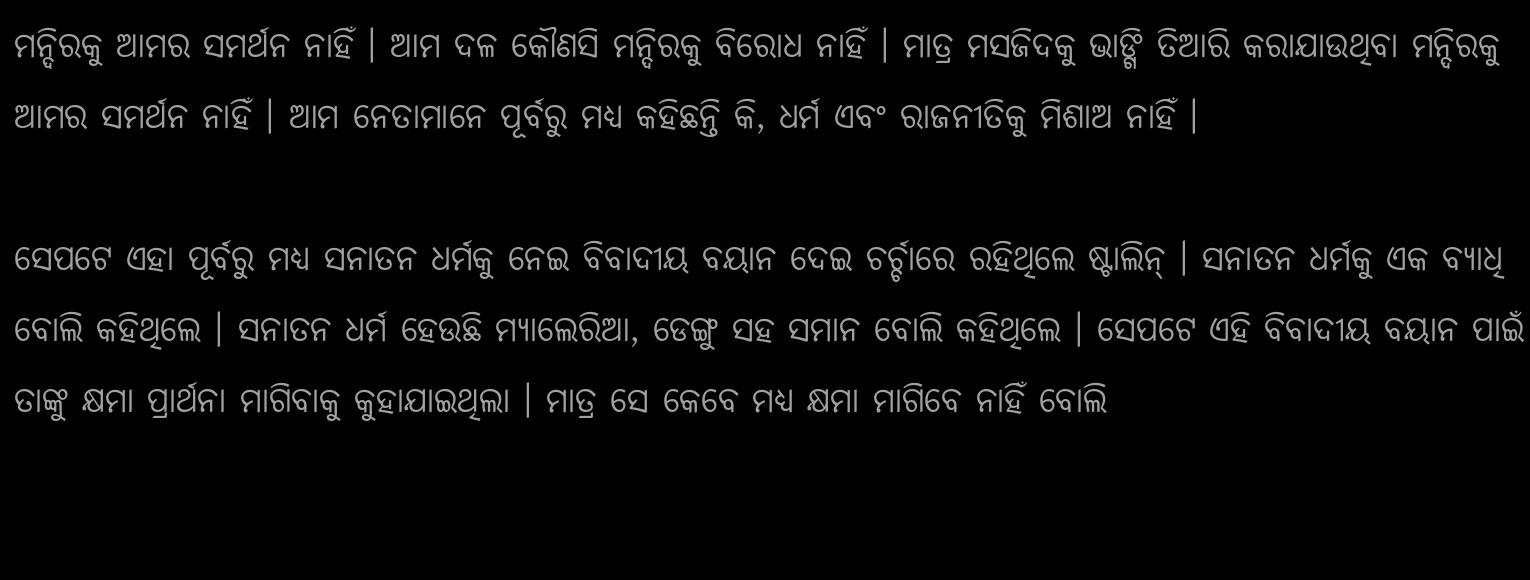ମନ୍ଦିରକୁ ଆମର ସମର୍ଥନ ନାହିଁ । ଆମ ଦଳ କୌଣସି ମନ୍ଦିରକୁ ବିରୋଧ ନାହିଁ । ମାତ୍ର ମସଜିଦକୁ ଭାଙ୍ଗି ତିଆରି କରାଯାଉଥିବା ମନ୍ଦିରକୁ ଆମର ସମର୍ଥନ ନାହିଁ । ଆମ ନେତାମାନେ ପୂର୍ବରୁ ମଧ୍ୟ କହିଛନ୍ତି କି, ଧର୍ମ ଏବଂ ରାଜନୀତିକୁ ମିଶାଅ ନାହିଁ ।

ସେପଟେ ଏହା ପୂର୍ବରୁ ମଧ୍ୟ ସନାତନ ଧର୍ମକୁ ନେଇ ବିବାଦୀୟ ବୟାନ ଦେଇ ଚର୍ଚ୍ଚାରେ ରହିଥିଲେ ଷ୍ଟାଲିନ୍ । ସନାତନ ଧର୍ମକୁ ଏକ ବ୍ୟାଧି ବୋଲି କହିଥିଲେ । ସନାତନ ଧର୍ମ ହେଉଛି ମ୍ୟାଲେରିଆ, ଡେଙ୍ଗୁ ସହ ସମାନ ବୋଲି କହିଥିଲେ । ସେପଟେ ଏହି ବିବାଦୀୟ ବୟାନ ପାଇଁ ତାଙ୍କୁ କ୍ଷମା ପ୍ରାର୍ଥନା ମାଗିବାକୁ କୁହାଯାଇଥିଲା । ମାତ୍ର ସେ କେବେ ମଧ୍ୟ କ୍ଷମା ମାଗିବେ ନାହିଁ ବୋଲି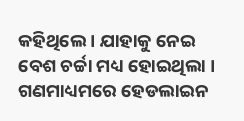କହିଥିଲେ । ଯାହାକୁ ନେଇ ବେଶ ଚର୍ଚ୍ଚା ମଧ୍ୟ ହୋଇଥିଲା । ଗଣମାଧ୍ୟମରେ ହେଡଲାଇନ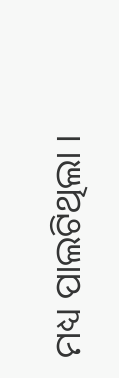ମଧ୍ୟ ପାଲଟିଥିଲା ।